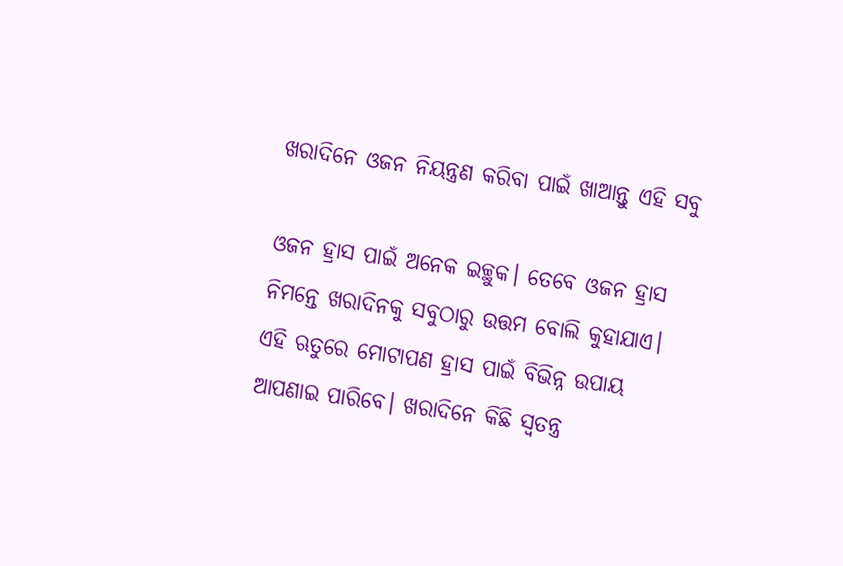ଖରାଦିନେ ଓଜନ ନିୟନ୍ତ୍ରଣ କରିବା ପାଇଁ ଖାଆନ୍ତୁ ଏହି ସବୁ

ଓଜନ ହ୍ରାସ ପାଇଁ ଅନେକ ଇଚ୍ଛୁକ। ତେବେ ଓଜନ ହ୍ରାସ ନିମନ୍ତେ ଖରାଦିନକୁ ସବୁଠାରୁ ଉତ୍ତମ ବୋଲି କୁହାଯାଏ। ଏହି ଋତୁରେ ମୋଟାପଣ ହ୍ରାସ ପାଇଁ ବିଭିନ୍ନ ଉପାୟ ଆପଣାଇ ପାରିବେ। ଖରାଦିନେ କିଛି ସ୍ୱତନ୍ତ୍ର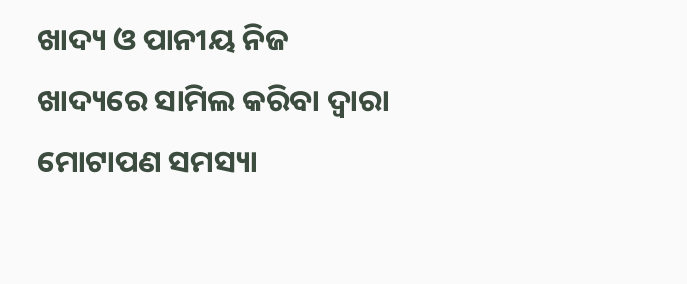ଖାଦ୍ୟ ଓ ପାନୀୟ ନିଜ ଖାଦ୍ୟରେ ସାମିଲ କରିବା ଦ୍ୱାରା ମୋଟାପଣ ସମସ୍ୟା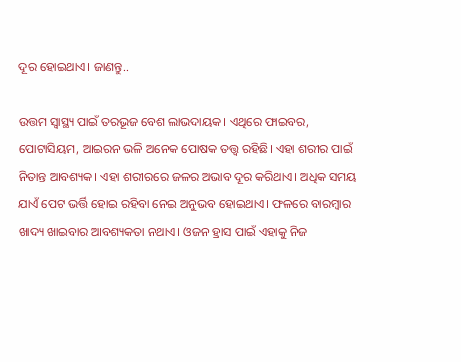ଦୂର ହୋଇଥାଏ। ଜାଣନ୍ତୁ..

ଉତ୍ତମ ସ୍ୱାସ୍ଥ୍ୟ ପାଇଁ ତରଭୂଜ ବେଶ ଲାଭଦାୟକ। ଏଥିରେ ଫାଇବର, ପୋଟାସିୟମ, ଆଇରନ ଭଳି ଅନେକ ପୋଷକ ତତ୍ତ୍ୱ ରହିଛି। ଏହା ଶରୀର ପାଇଁ ନିତାନ୍ତ ଆବଶ୍ୟକ। ଏହା ଶରୀରରେ ଜଳର ଅଭାବ ଦୂର କରିଥାଏ। ଅଧିକ ସମୟ ଯାଏଁ ପେଟ ଭର୍ତ୍ତି ହୋଇ ରହିବା ନେଇ ଅନୁଭବ ହୋଇଥାଏ। ଫଳରେ ବାରମ୍ବାର ଖାଦ୍ୟ ଖାଇବାର ଆବଶ୍ୟକତା ନଥାଏ। ଓଜନ ହ୍ରାସ ପାଇଁ ଏହାକୁ ନିଜ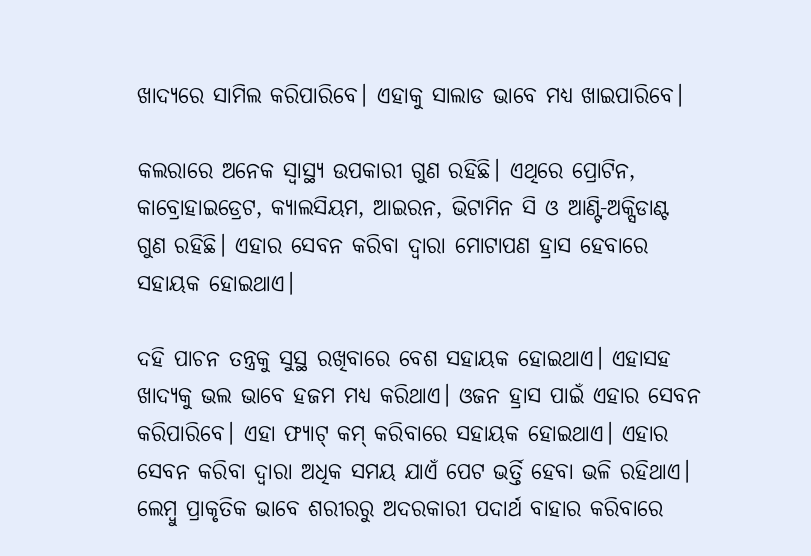ଖାଦ୍ୟରେ ସାମିଲ କରିପାରିବେ। ଏହାକୁ ସାଲାଡ ଭାବେ ମଧ୍ୟ ଖାଇପାରିବେ।

କଲରାରେ ଅନେକ ସ୍ୱାସ୍ଥ୍ୟ ଉପକାରୀ ଗୁଣ ରହିଛି। ଏଥିରେ ପ୍ରୋଟିନ, କାବ୍ରୋହାଇଡ୍ରେଟ, କ୍ୟାଲସିୟମ, ଆଇରନ, ଭିଟାମିନ ସି ଓ ଆଣ୍ଟି-ଅକ୍ସିଡାଣ୍ଟ ଗୁଣ ରହିଛି। ଏହାର ସେବନ କରିବା ଦ୍ୱାରା ମୋଟାପଣ ହ୍ରାସ ହେବାରେ ସହାୟକ ହୋଇଥାଏ।

ଦହି ପାଚନ ତନ୍ତ୍ରକୁ ସୁସ୍ଥ ରଖିବାରେ ବେଶ ସହାୟକ ହୋଇଥାଏ। ଏହାସହ ଖାଦ୍ୟକୁ ଭଲ ଭାବେ ହଜମ ମଧ୍ୟ କରିଥାଏ। ଓଜନ ହ୍ରାସ ପାଇଁ ଏହାର ସେବନ କରିପାରିବେ। ଏହା ଫ୍ୟାଟ୍‌‌ କମ୍‌‌ କରିବାରେ ସହାୟକ ହୋଇଥାଏ। ଏହାର ସେବନ କରିବା ଦ୍ୱାରା ଅଧିକ ସମୟ ଯାଏଁ ପେଟ ଭର୍ତ୍ତି ହେବା ଭଳି ରହିଥାଏ।
ଲେମ୍ବୁ ପ୍ରାକୃତିକ ଭାବେ ଶରୀରରୁ ଅଦରକାରୀ ପଦାର୍ଥ ବାହାର କରିବାରେ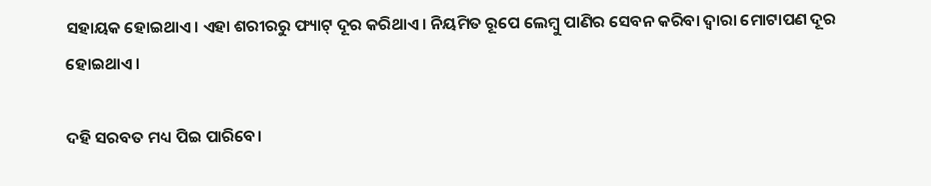ସହାୟକ ହୋଇଥାଏ। ଏହା ଶରୀରରୁ ଫ୍ୟାଟ୍‌‌ ଦୂର କରିଥାଏ। ନିୟମିତ ରୂପେ ଲେମ୍ବୁ ପାଣିର ସେବନ କରିବା ଦ୍ୱାରା ମୋଟାପଣ ଦୂର ହୋଇଥାଏ।

ଦହି ସରବତ ମଧ୍ୟ ପିଇ ପାରିବେ।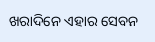ଖରାଦିନେ ଏହାର ସେବନ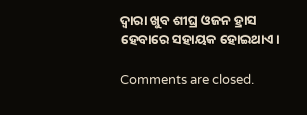ଦ୍ୱାରା ଖୁବ ଶୀଘ୍ର ଓଜନ ହ୍ରାସ ହେବାରେ ସହାୟକ ହୋଇଥାଏ।

Comments are closed.